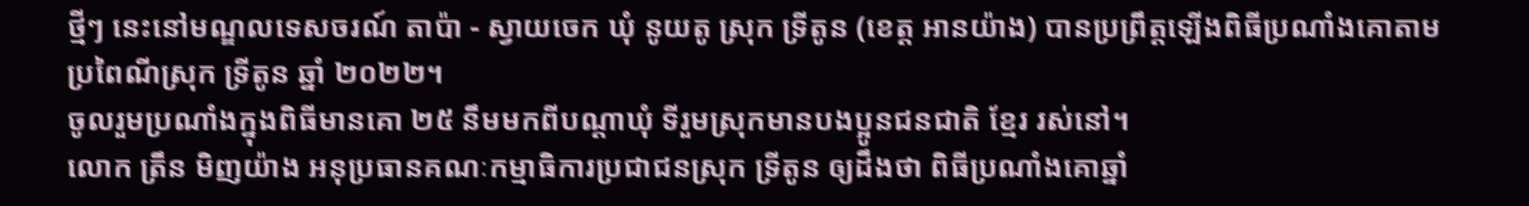ថ្មីៗ នេះនៅមណ្ឌលទេសចរណ៍ តាប៉ា - ស្វាយចេក ឃុំ នូយតូ ស្រុក ទ្រីតូន (ខេត្ត អានយ៉ាង) បានប្រព្រឹត្តឡើងពិធីប្រណាំងគោតាមប្រពៃណីស្រុក ទ្រីតូន ឆ្នាំ ២០២២។
ចូលរួមប្រណាំងក្នុងពិធីមានគោ ២៥ នឹមមកពីបណ្តាឃុំ ទីរួមស្រុកមានបងប្អូនជនជាតិ ខ្មែរ រស់នៅ។
លោក ត្រឹន មិញយ៉ាង អនុប្រធានគណៈកម្មាធិការប្រជាជនស្រុក ទ្រីតូន ឲ្យដឹងថា ពិធីប្រណាំងគោឆ្នាំ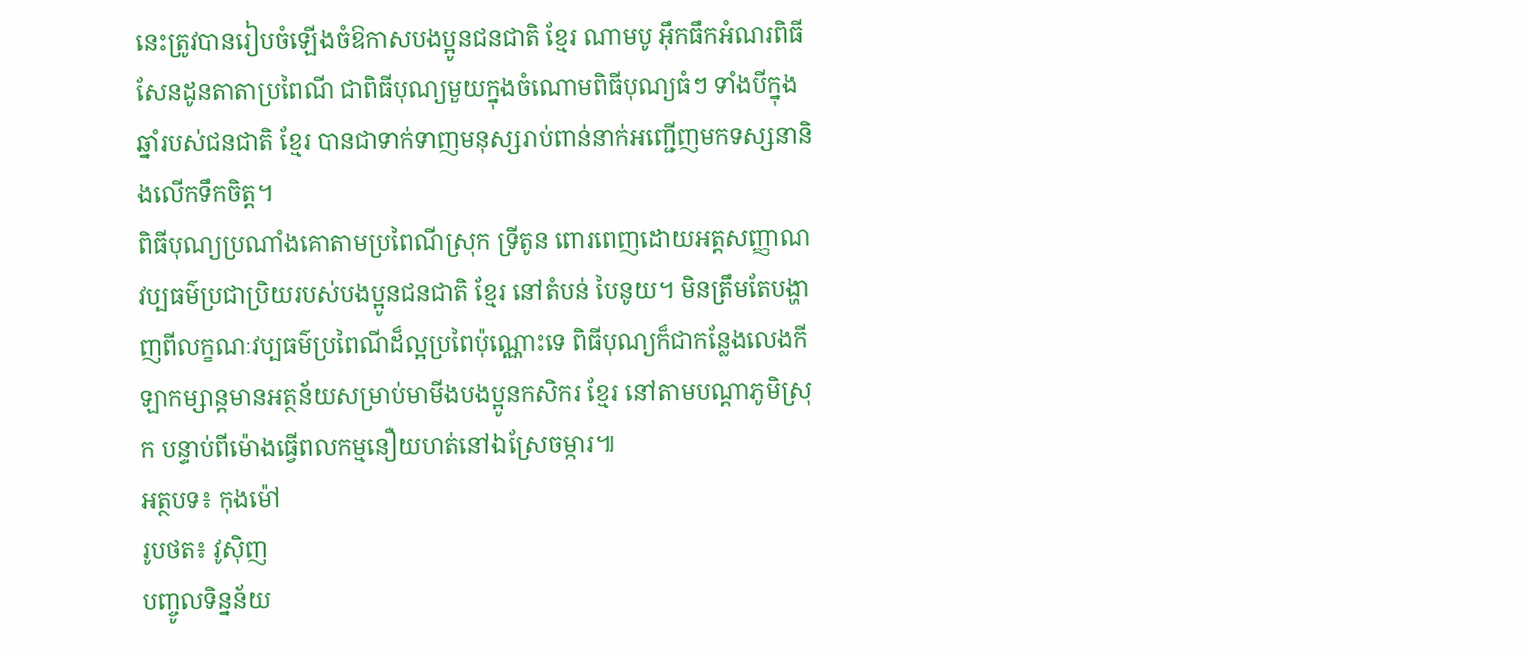នេះត្រូវបានរៀបចំឡើងចំឱកាសបងប្អូនជនជាតិ ខ្មែរ ណាមបូ អ៊ឹកធឹកអំណរពិធីសែនដូនតាតាប្រពៃណី ជាពិធីបុណ្យមួយក្នុងចំណោមពិធីបុណ្យធំៗ ទាំងបីក្នុងឆ្នាំរបស់ជនជាតិ ខ្មែរ បានជាទាក់ទាញមនុស្សរាប់ពាន់នាក់អញ្ជើញមកទស្សនានិងលើកទឹកចិត្ត។
ពិធីបុណ្យប្រណាំងគោតាមប្រពៃណីស្រុក ទ្រីតូន ពោរពេញដោយអត្តសញ្ញាណវប្បធម៌ប្រជាប្រិយរបស់បងប្អូនជនជាតិ ខ្មែរ នៅតំបន់ បៃនូយ។ មិនត្រឹមតែបង្ហាញពីលក្ខណៈវប្បធម៌ប្រពៃណីដ៏ល្អប្រពៃប៉ុណ្ណោះទេ ពិធីបុណ្យក៏ជាកន្លែងលេងកីឡាកម្សាន្តមានអត្ថន័យសម្រាប់មាមីងបងប្អូនកសិករ ខ្មែរ នៅតាមបណ្តាភូមិស្រុក បន្ទាប់ពីម៉ោងធ្វើពលកម្មនឿយហត់នៅឯស្រែចម្ការ៕
អត្ថបទ៖ កុងម៉ៅ
រូបថត៖ វូសុិញ
បញ្ចូលទិន្នន័យ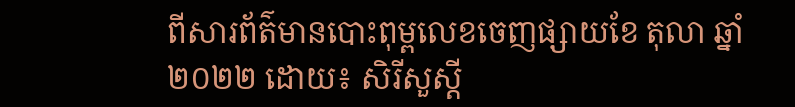ពីសារព័ត៌មានបោះពុម្ពលេខចេញផ្សាយខែ តុលា ឆ្នាំ ២០២២ ដោយ៖ សិរីសួស្តី